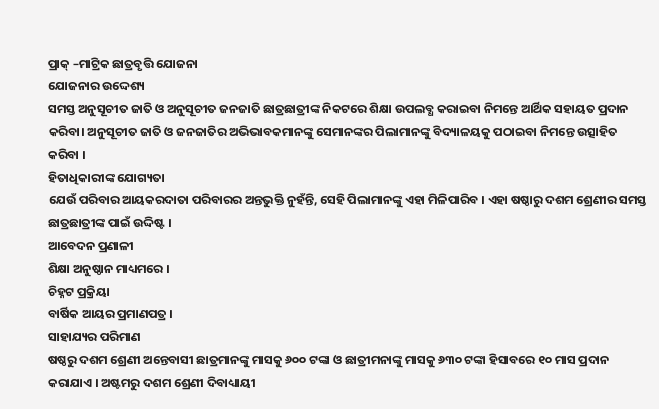ପ୍ରାକ୍ –ମାଟ୍ରିକ ଛାତ୍ରବୃତ୍ତି ଯୋଜନା
ଯୋଜନାର ଉଦ୍ଦେଶ୍ୟ
ସମସ୍ତ ଅନୁସୂଚୀତ ଜାତି ଓ ଅନୁସୂଚୀତ ଜନଜାତି ଛାତ୍ରଛାତ୍ରୀଙ୍କ ନିକଟରେ ଶିକ୍ଷା ଉପଲବ୍ଧ କରାଇବା ନିମନ୍ତେ ଆର୍ଥିକ ସହାୟତ ପ୍ରଦାନ କରିବା। ଅନୁସୂଚୀତ ଜାତି ଓ ଜନଜାତିର ଅଭିଭାବକମାନଙ୍କୁ ସେମାନଙ୍କର ପିଲାମାନଙ୍କୁ ବିଦ୍ୟାଳୟକୁ ପଠାଇବା ନିମନ୍ତେ ଉତ୍ସାହିତ କରିବା ।
ହିତାଧିକାରୀଙ୍କ ଯୋଗ୍ୟତା
ଯେଉଁ ପରିବାର ଆୟକରଦାତା ପରିବାରର ଅନ୍ତଭୁକ୍ତି ନୁହଁନ୍ତି, ସେହି ପିଲାମାନଙ୍କୁ ଏହା ମିଳିପାରିବ । ଏହା ଷଷ୍ଠାରୁ ଦଶମ ଶ୍ରେଣୀର ସମସ୍ତ ଛାତ୍ରଛାତ୍ରୀଙ୍କ ପାଇଁ ଉଦ୍ଦିଷ୍ଟ ।
ଆବେଦନ ପ୍ରଣାଳୀ
ଶିକ୍ଷା ଅନୁଷ୍ଠାନ ମାଧ୍ୟମରେ ।
ଚିହ୍ନଟ ପ୍ରକ୍ରିୟା
ବାର୍ଷିକ ଆୟର ପ୍ରମାଣପତ୍ର ।
ସାହାଯ୍ୟର ପରିମାଣ
ଷଷ୍ଠରୁ ଦଶମ ଶ୍ରେଣୀ ଅନ୍ତେବାସୀ ଛାତ୍ରମାନଙ୍କୁ ମାସକୁ ୬୦୦ ଟଙ୍କା ଓ ଛାତ୍ରୀମନାଙ୍କୁ ମାସକୁ ୬୩୦ ଟଙ୍କା ହିସାବରେ ୧୦ ମାସ ପ୍ରଦାନ କରାଯାଏ । ଅଷ୍ଟମରୁ ଦଶମ ଶ୍ରେଣୀ ଦିବାଧ୍ୟାୟୀ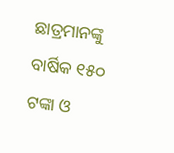ଛାତ୍ରମାନଙ୍କୁ ବାର୍ଷିକ ୧୫୦ ଟଙ୍କା ଓ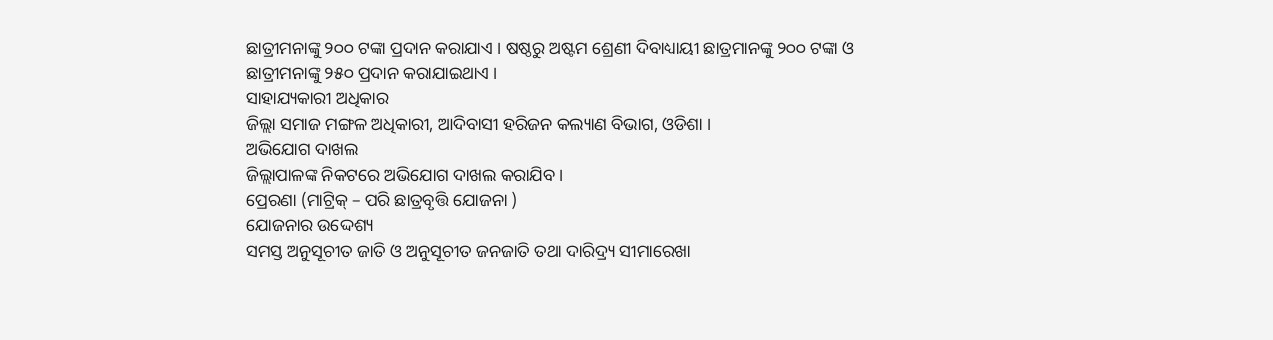ଛାତ୍ରୀମନାଙ୍କୁ ୨୦୦ ଟଙ୍କା ପ୍ରଦାନ କରାଯାଏ । ଷଷ୍ଠରୁ ଅଷ୍ଟମ ଶ୍ରେଣୀ ଦିବାଧ୍ୟାୟୀ ଛାତ୍ରମାନଙ୍କୁ ୨୦୦ ଟଙ୍କା ଓ ଛାତ୍ରୀମନାଙ୍କୁ ୨୫୦ ପ୍ରଦାନ କରାଯାଇଥାଏ ।
ସାହାଯ୍ୟକାରୀ ଅଧିକାର
ଜିଲ୍ଲା ସମାଜ ମଙ୍ଗଳ ଅଧିକାରୀ, ଆଦିବାସୀ ହରିଜନ କଲ୍ୟାଣ ବିଭାଗ, ଓଡିଶା ।
ଅଭିଯୋଗ ଦାଖଲ
ଜିଲ୍ଲାପାଳଙ୍କ ନିକଟରେ ଅଭିଯୋଗ ଦାଖଲ କରାଯିବ ।
ପ୍ରେରଣା (ମାଟ୍ରିକ୍ – ପରି ଛାତ୍ରବୃତ୍ତି ଯୋଜନା )
ଯୋଜନାର ଉଦ୍ଦେଶ୍ୟ
ସମସ୍ତ ଅନୁସୂଚୀତ ଜାତି ଓ ଅନୁସୂଚୀତ ଜନଜାତି ତଥା ଦାରିଦ୍ର୍ୟ ସୀମାରେଖା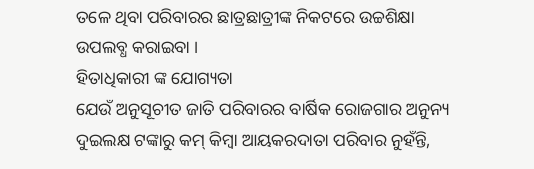ତଳେ ଥିବା ପରିବାରର ଛାତ୍ରଛାତ୍ରୀଙ୍କ ନିକଟରେ ଉଚ୍ଚଶିକ୍ଷା ଉପଲବ୍ଧ କରାଇବା ।
ହିତାଧିକାରୀ ଙ୍କ ଯୋଗ୍ୟତା
ଯେଉଁ ଅନୁସୂଚୀତ ଜାତି ପରିବାରର ବାର୍ଷିକ ରୋଜଗାର ଅନୁନ୍ୟ ଦୁଇଲକ୍ଷ ଟଙ୍କାରୁ କମ୍ କିମ୍ବା ଆୟକରଦାତା ପରିବାର ନୁହଁନ୍ତି,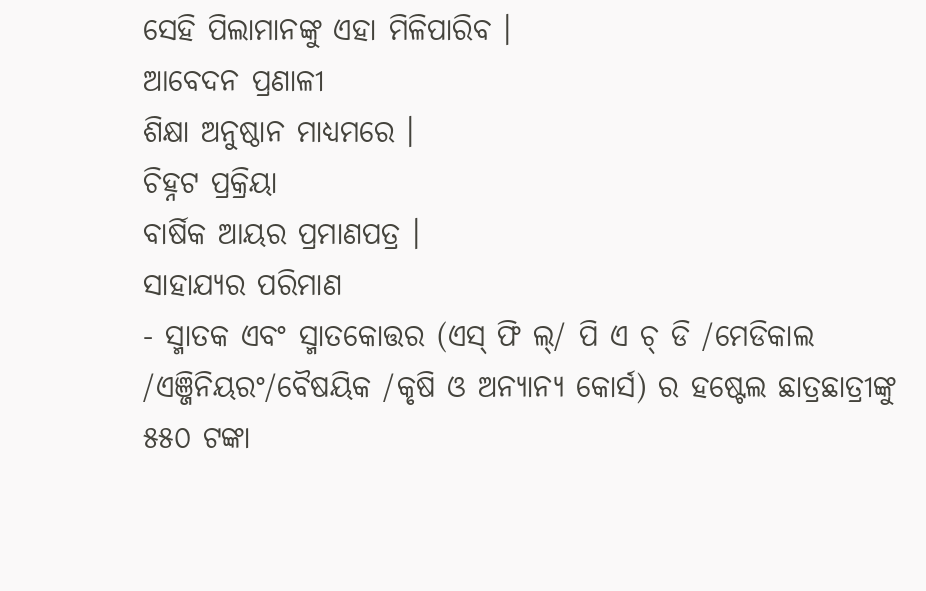ସେହି ପିଲାମାନଙ୍କୁ ଏହା ମିଳିପାରିବ ।
ଆବେଦନ ପ୍ରଣାଳୀ
ଶିକ୍ଷା ଅନୁଷ୍ଠାନ ମାଧ୍ୟମରେ ।
ଚିହ୍ନଟ ପ୍ରକ୍ରିୟା
ବାର୍ଷିକ ଆୟର ପ୍ରମାଣପତ୍ର ।
ସାହାଯ୍ୟର ପରିମାଣ
- ସ୍ମାତକ ଏବଂ ସ୍ମାତକୋତ୍ତର (ଏସ୍ ଫି ଲ୍/ ପି ଏ ଚ୍ ଡି /ମେଡିକାଲ /ଏଞ୍ଜିନିୟରଂ/ବୈଷୟିକ /କୃଷି ଓ ଅନ୍ୟାନ୍ୟ କୋର୍ସ) ର ହଷ୍ଟେଲ ଛାତ୍ରଛାତ୍ରୀଙ୍କୁ ୫୫୦ ଟଙ୍କା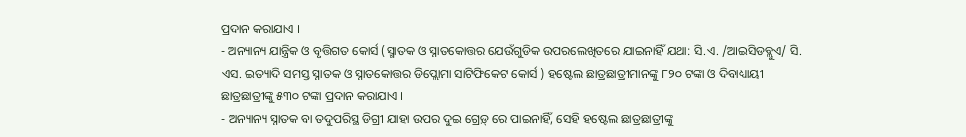ପ୍ରଦାନ କରାଯାଏ ।
- ଅନ୍ୟାନ୍ୟ ଯାନ୍ତ୍ରିକ ଓ ବୃତ୍ତିଗତ କୋର୍ସ (ସ୍ମାତକ ଓ ସ୍ନାତକୋତ୍ତର ଯେଉଁଗୁଡିକ ଉପରଲେଖିତରେ ଯାଇନାହିଁ ଯଥା: ସି.ଏ. /ଆଇସିଡବ୍ଲୁଏ/ ସି. ଏସ. ଇତ୍ୟାଦି ସମସ୍ତ ସ୍ନାତକ ଓ ସ୍ନାତକୋତ୍ତର ଡିପ୍ଲୋମା ସାଟିଫିକେଟ କୋର୍ସ ) ହଷ୍ଟେଲ ଛାତ୍ରଛାତ୍ରୀମାନଙ୍କୁ ୮୨୦ ଟଙ୍କା ଓ ଦିବାଧ୍ୟାୟୀ ଛାତ୍ରଛାତ୍ରୀଙ୍କୁ ୫୩୦ ଟଙ୍କା ପ୍ରଦାନ କରାଯାଏ ।
- ଅନ୍ୟାନ୍ୟ ସ୍ନାତକ ବା ତଦୁପରିସ୍ଥ ଡିଗ୍ରୀ ଯାହା ଉପର ଦୁଇ ଗ୍ରେଡ଼୍ ରେ ପାଇନାହିଁ, ସେହି ହଷ୍ଟେଲ ଛାତ୍ରଛାତ୍ରୀଙ୍କୁ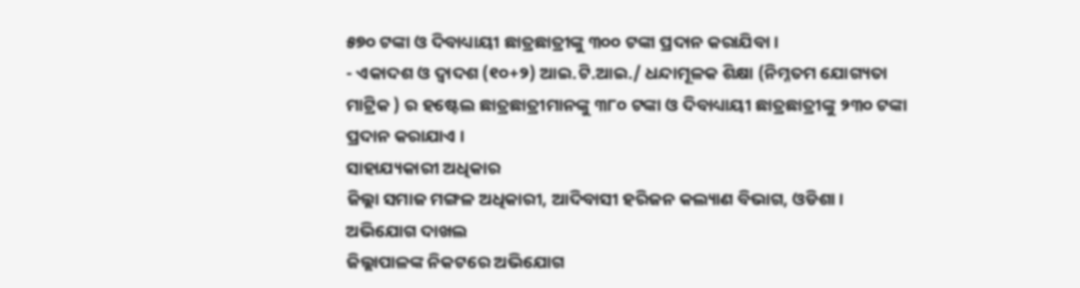୫୭୦ ଟଙ୍କା ଓ ଦିବାଧ୍ୟାୟୀ ଛାତ୍ରଛାତ୍ରୀଙ୍କୁ ୩୦୦ ଟଙ୍କା ପ୍ରଦାନ କରାଯିବା ।
- ଏକାଦଶ ଓ ଦ୍ଵାଦଶ (୧୦+୨) ଆଇ.ଟି.ଆଇ./ ଧନ୍ଦାମୂଳକ ଶିକ୍ଷା (ନିମ୍ନତମ ଯୋଗ୍ୟତା ମାଟ୍ରିକ ) ର ହଷ୍ଟେଲ ଛାତ୍ରଛାତ୍ରୀମାନଙ୍କୁ ୩୮୦ ଟଙ୍କା ଓ ଦିବାଧ୍ୟାୟୀ ଛାତ୍ରଛାତ୍ରୀଙ୍କୁ ୨୩୦ ଟଙ୍କା ପ୍ରଦାନ କରାଯାଏ ।
ସାହାଯ୍ୟକାରୀ ଅଧିକାର
ଜିଲ୍ଲା ସମାଜ ମଙ୍ଗଳ ଅଧିକାରୀ, ଆଦିବାସୀ ହରିଜନ କଲ୍ୟାଣ ବିଭାଗ, ଓଡିଶା ।
ଅଭିଯୋଗ ଦାଖଲ
ଜିଲ୍ଲାପାଳଙ୍କ ନିକଟରେ ଅଭିଯୋଗ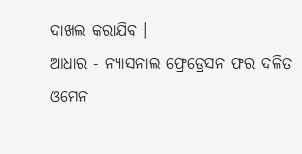ଦାଖଲ କରାଯିବ ।
ଆଧାର - ନ୍ୟାସନାଲ ଫ୍ରେଡ୍ରେସନ ଫର ଦଳିତ ଓମେନ